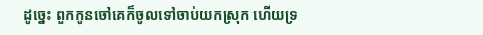ដូច្នេះ ពួកកូនចៅគេក៏ចូលទៅចាប់យកស្រុក ហើយទ្រ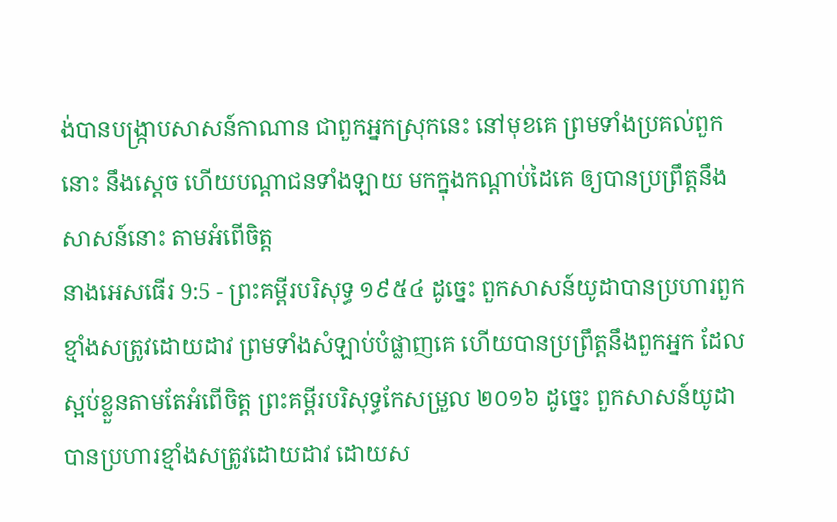ង់បានបង្ក្រាបសាសន៍កាណាន ជាពួកអ្នកស្រុកនេះ នៅមុខគេ ព្រមទាំងប្រគល់ពួកនោះ នឹងស្តេច ហើយបណ្តាជនទាំងឡាយ មកក្នុងកណ្តាប់ដៃគេ ឲ្យបានប្រព្រឹត្តនឹងសាសន៍នោះ តាមអំពើចិត្ត
នាងអេសធើរ 9:5 - ព្រះគម្ពីរបរិសុទ្ធ ១៩៥៤ ដូច្នេះ ពួកសាសន៍យូដាបានប្រហារពួកខ្មាំងសត្រូវដោយដាវ ព្រមទាំងសំឡាប់បំផ្លាញគេ ហើយបានប្រព្រឹត្តនឹងពួកអ្នក ដែលស្អប់ខ្លួនតាមតែអំពើចិត្ត ព្រះគម្ពីរបរិសុទ្ធកែសម្រួល ២០១៦ ដូច្នេះ ពួកសាសន៍យូដាបានប្រហារខ្មាំងសត្រូវដោយដាវ ដោយស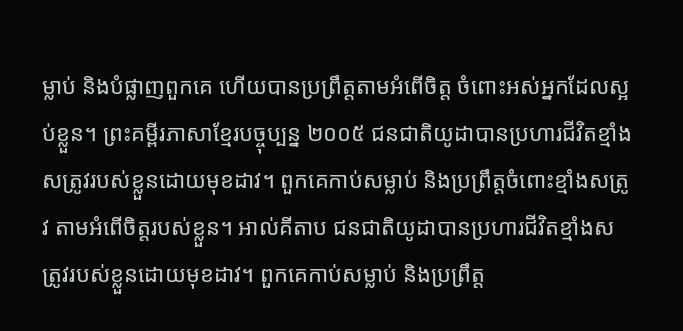ម្លាប់ និងបំផ្លាញពួកគេ ហើយបានប្រព្រឹត្តតាមអំពើចិត្ត ចំពោះអស់អ្នកដែលស្អប់ខ្លួន។ ព្រះគម្ពីរភាសាខ្មែរបច្ចុប្បន្ន ២០០៥ ជនជាតិយូដាបានប្រហារជីវិតខ្មាំងសត្រូវរបស់ខ្លួនដោយមុខដាវ។ ពួកគេកាប់សម្លាប់ និងប្រព្រឹត្តចំពោះខ្មាំងសត្រូវ តាមអំពើចិត្តរបស់ខ្លួន។ អាល់គីតាប ជនជាតិយូដាបានប្រហារជីវិតខ្មាំងសត្រូវរបស់ខ្លួនដោយមុខដាវ។ ពួកគេកាប់សម្លាប់ និងប្រព្រឹត្ត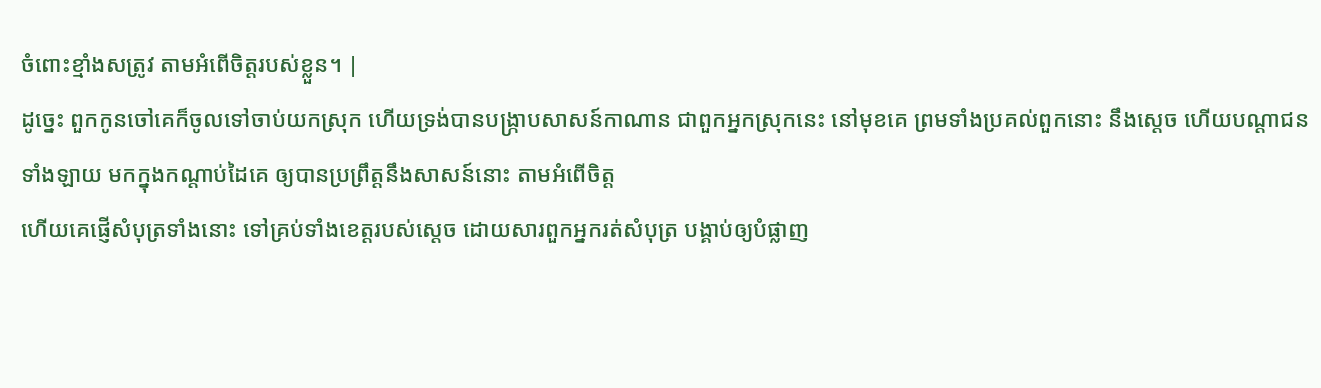ចំពោះខ្មាំងសត្រូវ តាមអំពើចិត្តរបស់ខ្លួន។ |
ដូច្នេះ ពួកកូនចៅគេក៏ចូលទៅចាប់យកស្រុក ហើយទ្រង់បានបង្ក្រាបសាសន៍កាណាន ជាពួកអ្នកស្រុកនេះ នៅមុខគេ ព្រមទាំងប្រគល់ពួកនោះ នឹងស្តេច ហើយបណ្តាជនទាំងឡាយ មកក្នុងកណ្តាប់ដៃគេ ឲ្យបានប្រព្រឹត្តនឹងសាសន៍នោះ តាមអំពើចិត្ត
ហើយគេផ្ញើសំបុត្រទាំងនោះ ទៅគ្រប់ទាំងខេត្តរបស់ស្តេច ដោយសារពួកអ្នករត់សំបុត្រ បង្គាប់ឲ្យបំផ្លាញ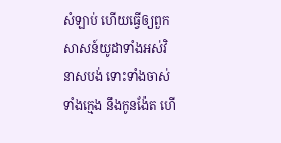សំឡាប់ ហើយធ្វើឲ្យពួកសាសន៍យូដាទាំងអស់វិនាសបង់ ទោះទាំងចាស់ទាំងក្មេង នឹងកូនង៉ែត ហើ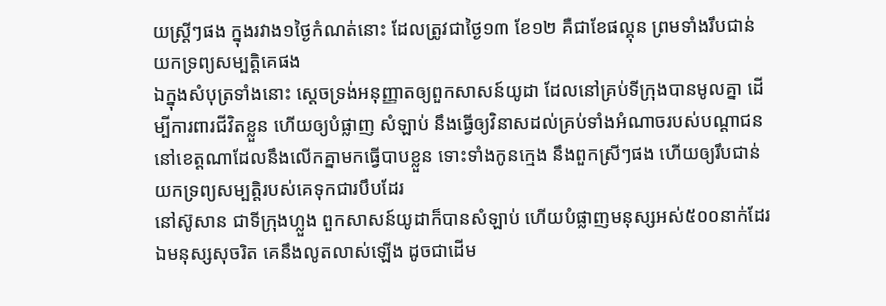យស្ត្រីៗផង ក្នុងរវាង១ថ្ងៃកំណត់នោះ ដែលត្រូវជាថ្ងៃ១៣ ខែ១២ គឺជាខែផល្គុន ព្រមទាំងរឹបជាន់យកទ្រព្យសម្បត្តិគេផង
ឯក្នុងសំបុត្រទាំងនោះ ស្តេចទ្រង់អនុញ្ញាតឲ្យពួកសាសន៍យូដា ដែលនៅគ្រប់ទីក្រុងបានមូលគ្នា ដើម្បីការពារជីវិតខ្លួន ហើយឲ្យបំផ្លាញ សំឡាប់ នឹងធ្វើឲ្យវិនាសដល់គ្រប់ទាំងអំណាចរបស់បណ្តាជន នៅខេត្តណាដែលនឹងលើកគ្នាមកធ្វើបាបខ្លួន ទោះទាំងកូនក្មេង នឹងពួកស្រីៗផង ហើយឲ្យរឹបជាន់យកទ្រព្យសម្បត្តិរបស់គេទុកជារបឹបដែរ
នៅស៊ូសាន ជាទីក្រុងហ្លួង ពួកសាសន៍យូដាក៏បានសំឡាប់ ហើយបំផ្លាញមនុស្សអស់៥០០នាក់ដែរ
ឯមនុស្សសុចរិត គេនឹងលូតលាស់ឡើង ដូចជាដើម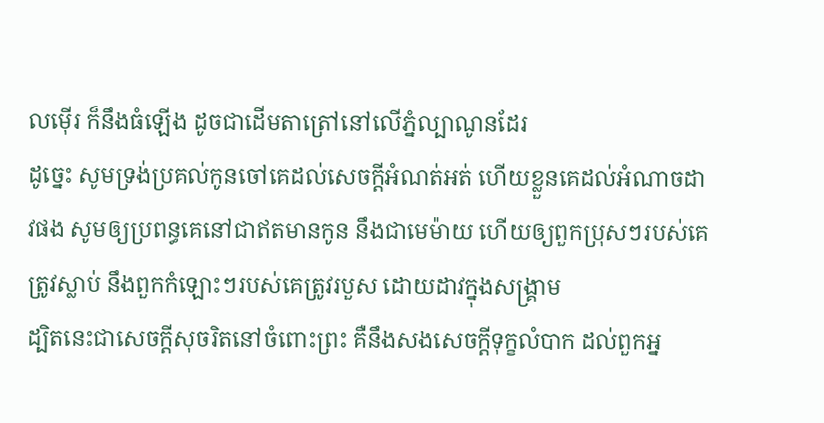លម៉ើរ ក៏នឹងធំឡើង ដូចជាដើមតាត្រៅនៅលើភ្នំល្បាណូនដែរ
ដូច្នេះ សូមទ្រង់ប្រគល់កូនចៅគេដល់សេចក្ដីអំណត់អត់ ហើយខ្លួនគេដល់អំណាចដាវផង សូមឲ្យប្រពន្ធគេនៅជាឥតមានកូន នឹងជាមេម៉ាយ ហើយឲ្យពួកប្រុសៗរបស់គេត្រូវស្លាប់ នឹងពួកកំឡោះៗរបស់គេត្រូវរបួស ដោយដាវក្នុងសង្គ្រាម
ដ្បិតនេះជាសេចក្ដីសុចរិតនៅចំពោះព្រះ គឺនឹងសងសេចក្ដីទុក្ខលំបាក ដល់ពួកអ្ន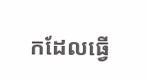កដែលធ្វើ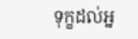ទុក្ខដល់អ្ន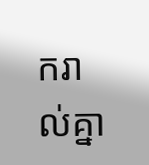ករាល់គ្នា